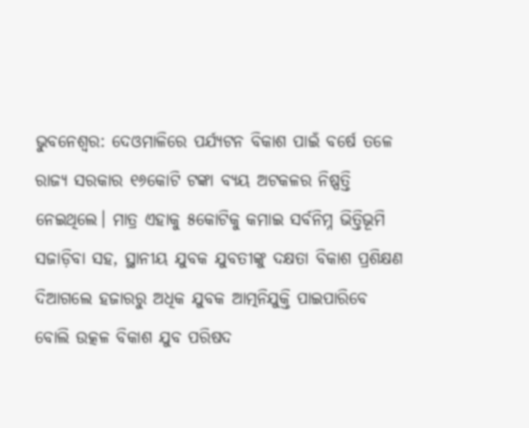ଭୁବନେଶ୍ବର: ଦେଓମାଳିରେ ପର୍ଯ୍ୟଟନ ବିକାଶ ପାଇଁ ବର୍ଷେ ତଳେ ରାଜ୍ୟ ସରକାର ୧୬କୋଟି ଟଙ୍କା ବ୍ୟୟ ଅଟକଳର ନିଷ୍ପତ୍ତି ନେଇଥିଲେ। ମାତ୍ର ଏହାକୁ ୫କୋଟିକୁ କମାଇ ସର୍ବନିମ୍ନ ଭିତ୍ତିଭୂମି ସଜାଡ଼ିବା ସହ, ସ୍ଥାନୀୟ ଯୁବକ ଯୁବତୀଙ୍କୁ ଦକ୍ଷତା ବିକାଶ ପ୍ରଶିକ୍ଷଣ ଦିଆଗଲେ ହଜାରରୁ ଅଧିକ ଯୁବକ ଆତ୍ମନିଯୁକ୍ତି ପାଇପାରିବେ ବୋଲି ଉତ୍କଳ ବିକାଶ ଯୁବ ପରିଷଦ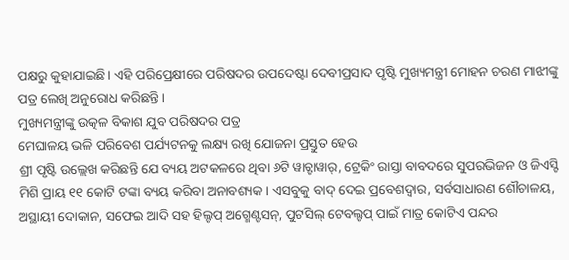ପକ୍ଷରୁ କୁହାଯାଇଛି। ଏହି ପରିପ୍ରେକ୍ଷୀରେ ପରିଷଦର ଉପଦେଷ୍ଟା ଦେବୀପ୍ରସାଦ ପୃଷ୍ଟି ମୁଖ୍ୟମନ୍ତ୍ରୀ ମୋହନ ଚରଣ ମାଝୀଙ୍କୁ ପତ୍ର ଲେଖି ଅନୁରୋଧ କରିଛନ୍ତି।
ମୁଖ୍ୟମନ୍ତ୍ରୀଙ୍କୁ ଉତ୍କଳ ବିକାଶ ଯୁବ ପରିଷଦର ପତ୍ର
ମେଘାଳୟ ଭଳି ପରିବେଶ ପର୍ଯ୍ୟଟନକୁ ଲକ୍ଷ୍ୟ ରଖି ଯୋଜନା ପ୍ରସ୍ତୁତ ହେଉ
ଶ୍ରୀ ପୃଷ୍ଟି ଉଲ୍ଲେଖ କରିଛନ୍ତି ଯେ ବ୍ୟୟ ଅଟକଳରେ ଥିବା ୬ଟି ୱାଚ୍ଟାୱାର୍, ଟ୍ରେକିଂ ରାସ୍ତା ବାବଦରେ ସୁପରଭିଜନ ଓ ଜିଏସ୍ଟି ମିଶି ପ୍ରାୟ ୧୧ କୋଟି ଟଙ୍କା ବ୍ୟୟ କରିବା ଅନାବଶ୍ୟକ। ଏସବୁକୁ ବାଦ୍ ଦେଇ ପ୍ରବେଶଦ୍ୱାର, ସର୍ବସାଧାରଣ ଶୌଚାଳୟ, ଅସ୍ଥାୟୀ ଦୋକାନ, ସଫେଇ ଆଦି ସହ ହିଲ୍ଟପ୍ ଅଗ୍ମେଣ୍ଟସନ୍, ପୁଟସିଲ୍ ଟେବଲ୍ଟପ୍ ପାଇଁ ମାତ୍ର କୋଟିଏ ପନ୍ଦର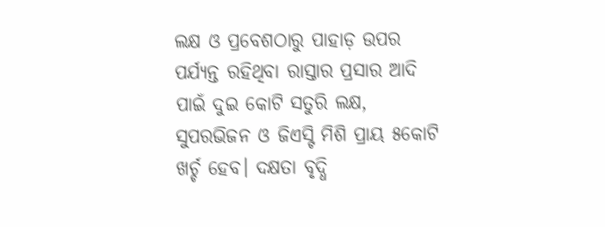ଲକ୍ଷ ଓ ପ୍ରବେଶଠାରୁ ପାହାଡ଼ ଉପର ପର୍ଯ୍ୟନ୍ତ ରହିଥିବା ରାସ୍ତାର ପ୍ରସାର ଆଦି ପାଇଁ ଦୁଇ କୋଟି ସତୁରି ଲକ୍ଷ, ସୁପରଭିଜନ ଓ ଜିଏସ୍ଟି ମିଶି ପ୍ରାୟ ୫କୋଟି ଖର୍ଚ୍ଚ ହେବ। ଦକ୍ଷତା ବୃଦ୍ଧି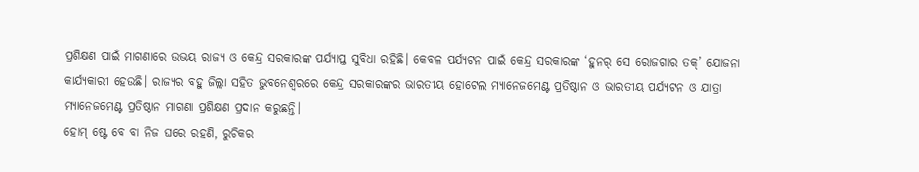ପ୍ରଶିକ୍ଷଣ ପାଇଁ ମାଗଣାରେ ଉଭୟ ରାଜ୍ୟ ଓ କେନ୍ଦ୍ର ସରକାରଙ୍କ ପର୍ଯ୍ୟାପ୍ତ ସୁବିଧା ରହିଛି। କେବଳ ପର୍ଯ୍ୟଟନ ପାଇଁ କେନ୍ଦ୍ର ସରକାରଙ୍କ ‘ହୁନର୍ ସେ ରୋଜଗାର ତକ୍’ ଯୋଜନା କାର୍ଯ୍ୟକାରୀ ହେଉଛି। ରାଜ୍ୟର ବହୁ ଜିଲ୍ଲା ସହିତ ଭୁବନେଶ୍ୱରରେ କେନ୍ଦ୍ର ସରକାରଙ୍କର ଭାରତୀୟ ହୋଟେଲ ମ୍ୟାନେଜମେଣ୍ଟ ପ୍ରତିଷ୍ଠାନ ଓ ଭାରତୀୟ ପର୍ଯ୍ୟଟନ ଓ ଯାତ୍ରା ମ୍ୟାନେଜମେଣ୍ଟ ପ୍ରତିଷ୍ଠାନ ମାଗଣା ପ୍ରଶିକ୍ଷଣ ପ୍ରଦାନ କରୁଛନ୍ତି।
ହୋମ୍ ଷ୍ଟେ ବେ ବା ନିଜ ଘରେ ରହଣି, ରୁଚିକର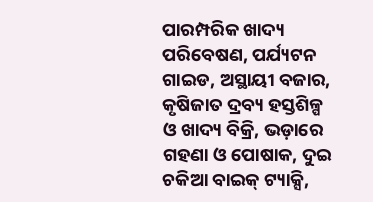ପାରମ୍ପରିକ ଖାଦ୍ୟ ପରିବେଷଣ, ପର୍ଯ୍ୟଟନ ଗାଇଡ, ଅସ୍ଥାୟୀ ବଜାର, କୃଷିଜାତ ଦ୍ରବ୍ୟ ହସ୍ତଶିଳ୍ପ ଓ ଖାଦ୍ୟ ବିକ୍ରି, ଭଡ଼ାରେ ଗହଣା ଓ ପୋଷାକ, ଦୁଇ ଚକିଆ ବାଇକ୍ ଟ୍ୟାକ୍ସି,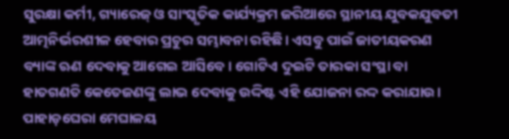ସୁରକ୍ଷା କର୍ମୀ, ଗ୍ୟାରେଜ୍ ଓ ସାଂସ୍କୃତିକ କାର୍ଯ୍ୟକ୍ରମ ଜରିଆରେ ସ୍ଥାନୀୟ ଯୁବକଯୁବତୀ ଆତ୍ମନିର୍ଭରଶୀଳ ହେବାର ପ୍ରଚୁର ସମ୍ଭାବନା ରହିଛି। ଏସବୁ ପାଇଁ ଜାତୀୟକରଣ ବ୍ୟାଙ୍କ ଋଣ ଦେବାକୁ ଆଗେଇ ଆସିବେ। ଗୋଟିଏ ଦୁଇଟି ତାରକା ସଂସ୍ଥା ବା ହାତଗଣତି କେତେଜଣଙ୍କୁ ଲାଭ ଦେବାକୁ ଉଦ୍ଦିଷ୍ଟ ଏହି ଯୋଜନା ରଦ୍ଦ କରାଯାଉ। ପାହାଡ଼ଘେରା ମେଘାଳୟ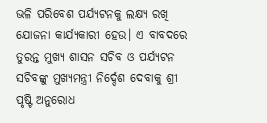ଭଳି ପରିବେଶ ପର୍ଯ୍ୟଟନକୁ ଲକ୍ଷ୍ୟ ରଖି ଯୋଜନା କାର୍ଯ୍ୟକାରୀ ହେଉ। ଏ ବାବଦରେ ତୁରନ୍ତ ମୁଖ୍ୟ ଶାସନ ସଚିବ ଓ ପର୍ଯ୍ୟଟନ ସଚିବଙ୍କୁ ମୁଖ୍ୟମନ୍ତ୍ରୀ ନିର୍ଦ୍ଦେଶ ଦେବାକୁ ଶ୍ରୀ ପୃଷ୍ଟି ଅନୁରୋଧ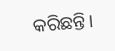କରିଛନ୍ତି।